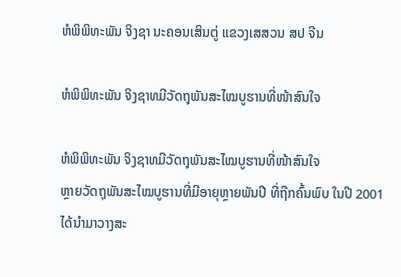ຫໍພິພິທະພັນ ຈິງຊາ ນະຄອນເສິນຕູ່ ແຂວງເສສວນ ສປ ຈີນ

ຫໍພິພິທະພັນ ຈິງຊາທມີວັດຖຸພັນສະໄໝບູຮານທີ່ໜ້າສົນໃຈ

ຫໍພິພິທະພັນ ຈິງຊາທມີວັດຖຸພັນສະໄໝບູຮານທີ່ໜ້າສົນໃຈ
ຫຼາຍວັດຖຸພັນສະໄໝບູຮານທີ່ມີອາຍຸຫຼາຍພັນປີ ທີ່ຖືກຄົ້ນພົບ ໃນປີ 2001 ໄດ້ນຳມາວາງສະ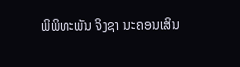ພິພິທະພັນ ຈິງຊາ ນະຄອນເສິນ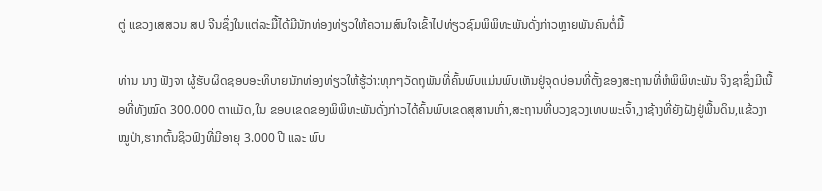ຕູ່ ແຂວງເສສວນ ສປ ຈີນຊຶ່ງໃນແຕ່ລະມື້ໄດ້ມີນັກທ່ອງທ່ຽວໃຫ້ຄວາມສົນໃຈເຂົ້າໄປທ່ຽວຊົມພິພິທະພັນດັ່ງກ່າວຫຼາຍພັນຄົນຕໍ່ມື້

ທ່ານ ນາງ ຟັງຈາ ຜູ້ຮັບຜິດຊອບອະທິບາຍນັກທ່ອງທ່ຽວໃຫ້ຮູ້ວ່າ:ທຸກໆວັດຖຸພັນທີ່ຄົ້ນພົບແມ່ນພົບເຫັນຢູ່ຈຸດບ່ອນທີ່ຕັ້ງຂອງສະຖານທີ່ຫໍພິພິທະພັນ ຈິງຊາຊຶ່ງມີເນື້ອທີ່ທັງໝົດ 300.000 ຕາແມັດ,ໃນ ຂອບເຂດຂອງພິພິທະພັນດັ່ງກ່າວໄດ້ຄົ້ນພົບເຂດສຸສານເກົ່າ,ສະຖານທີ່ບວງຊວງເທບພະເຈົ້າ,ງາຊ້າງທີ່ຍັງຝັງຢູ່ພື້ນດິນ,ແຂ້ວງາໝູປ່າ,ຮາກຕົ້ນຊິວຟົງທີ່ມີອາຍຸ 3.000 ປີ ແລະ ພົບ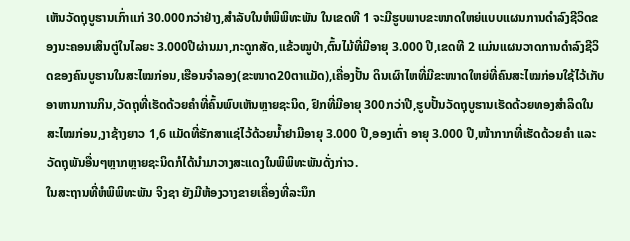ເຫັນວັດຖຸບູຮານເກົ່າແກ່ 30.000ກວ່າຢ່າງ,ສຳລັບໃນຫໍພິພິທະພັນ ໃນເຂດທີ 1 ຈະມີຮູບພາບຂະໜາດໃຫຍ່ແບບແຜນການດຳລົງຊີວິດຂອງນະຄອນເສິນຕູ່ໃນໄລຍະ 3.000ປີຜ່ານມາ,ກະດູກສັດ,ແຂ້ວໝູປ່າ,ຕົ້ນໄມ້ທີ່ມີອາຍຸ 3.000 ປີ,ເຂດທີ 2 ແມ່ນແຜນວາດການດຳລົງຊີວິດຂອງຄົນບູຮານໃນສະໄໝກ່ອນ,ເຮືອນຈຳລອງ(ຂະໜາດ20ຕາແມັດ),ເຄື່ອງປັ້ນ ດິນເຜົາໄຫທີ່ມີຂະໜາດໃຫຍ່ທີ່ຄົນສະໄໝກ່ອນໃຊ້ໄວ້ເກັບອາຫານການກິນ,ວັດຖຸທີ່ເຮັດດ້ວຍຄຳທີ່ຄົ້ນພົບເຫັນຫຼາຍຊະນິດ, ຢົກທີ່ມີອາຍຸ 300ກວ່າປີ,ຮູບປັ້ນວັດຖຸບູຮານເຮັດດ້ວຍທອງສຳລິດໃນສະໄໝກ່ອນ,ງາຊ້າງຍາວ 1,6 ແມັດທີ່ຮັກສາແຊ່ໄວ້ດ້ວຍນໍ້າຢາມີອາຍຸ 3.000 ປີ,ອອງເຕົ່າ ອາຍຸ 3.000 ປີ,ໜ້າກາກທີ່ເຮັດດ້ວຍຄຳ ແລະ ວັດຖຸພັນອື່ນໆຫຼາກຫຼາຍຊະນິດກໍໄດ້ນຳມາວາງສະແດງໃນພິພິທະພັນດັ່ງກ່າວ.
ໃນສະຖານທີ່ຫໍພິພິທະພັນ ຈິງຊາ ຍັງມີຫ້ອງວາງຂາຍເຄື່ອງທີ່ລະນຶກ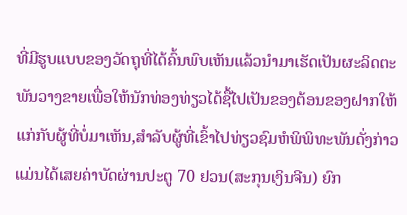ທີ່ມີຮູບແບບຂອງວັດຖຸທີ່ໄດ້ຄົ້ນພົບເຫັນແລ້ວນຳມາເຮັດເປັນຜະລິດຕະພັນວາງຂາຍເພື່ອໃຫ້ນັກທ່ອງທ່ຽວໄດ້ຊື້ໄປເປັນຂອງຕ້ອນຂອງຝາກໃຫ້ແກ່ກັບຜູ້ທີ່ບໍ່ມາເຫັນ,ສຳລັບຜູ້ທີ່ເຂົ້າໄປທ່ຽວຊົມຫໍພິພິທະພັນດັ່ງກ່າວແມ່ນໄດ້ເສຍຄ່າບັດຜ່ານປະຕູ 70 ຢວນ(ສະກຸນເງິນຈີນ) ຍົກ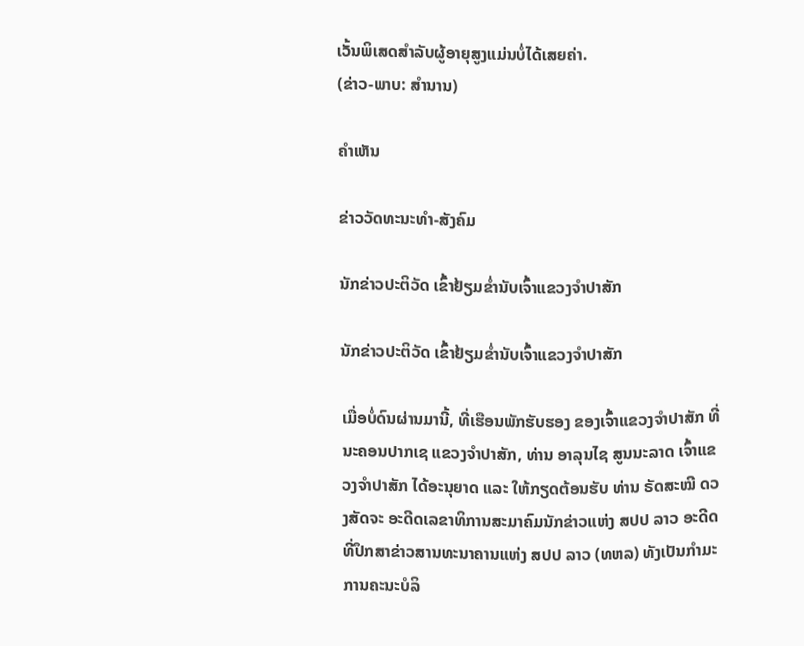ເວັ້ນພິເສດສຳລັບຜູ້ອາຍຸສູງແມ່ນບໍ່ໄດ້ເສຍຄ່າ.
(ຂ່າວ-ພາບ: ສຳນານ)

ຄໍາເຫັນ

ຂ່າວວັດທະນະທຳ-ສັງຄົມ

ນັກຂ່າວປະຕິວັດ ເຂົ້າຢ້ຽມຂໍ່ານັບເຈົ້າແຂວງຈຳປາສັກ

ນັກຂ່າວປະຕິວັດ ເຂົ້າຢ້ຽມຂໍ່ານັບເຈົ້າແຂວງຈຳປາສັກ

ເມື່ອບໍ່ດົນຜ່ານມານີ້, ທີ່ເຮືອນພັກຮັບຮອງ ຂອງເຈົ້າແຂວງຈໍາປາສັກ ທີ່ນະຄອນປາກເຊ ແຂວງຈໍາປາສັກ, ທ່ານ ອາລຸນໄຊ ສູນນະລາດ ເຈົ້າແຂວງຈໍາປາສັກ ໄດ້ອະນຸຍາດ ແລະ ໃຫ້ກຽດຕ້ອນຮັບ ທ່ານ ຣັດສະໝີ ດວງສັດຈະ ອະດີດເລຂາທິການສະມາຄົມນັກຂ່າວແຫ່ງ ສປປ ລາວ ອະດີດທີ່ປຶກສາຂ່າວສານທະນາຄານແຫ່ງ ສປປ ລາວ (ທຫລ) ທັງເປັນກໍາມະການຄະນະບໍລິ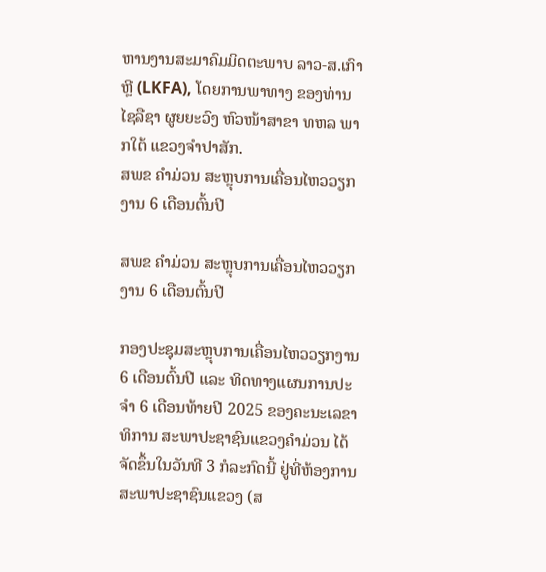ຫານງານສະມາຄົມມິດຕະພາບ ລາວ-ສ.ເກົາຫຼີ (LKFA), ໂດຍການພາທາງ ຂອງທ່ານ ໄຊລືຊາ ຜູຍຍະວົງ ຫົວໜ້າສາຂາ ທຫລ ພາກໃຕ້ ແຂວງຈໍາປາສັກ.
ສພຂ ຄໍາມ່ວນ ສະຫຼຸບການເຄື່ອນໄຫວວຽກງານ 6 ເດືອນຕົ້ນປີ

ສພຂ ຄໍາມ່ວນ ສະຫຼຸບການເຄື່ອນໄຫວວຽກງານ 6 ເດືອນຕົ້ນປີ

ກອງປະຊຸມສະຫຼຸບການເຄື່ອນໄຫວວຽກງານ 6 ເດືອນຕົ້ນປີ ແລະ ທິດທາງແຜນການປະຈໍາ 6 ເດືອນທ້າຍປີ 2025 ຂອງຄະນະເລຂາທິການ ສະພາປະຊາຊົນແຂວງຄໍາມ່ວນ ໄດ້ຈັດຂຶ້ນໃນວັນທີ 3 ກໍລະກົດນີ້ ຢູ່ທີ່ຫ້ອງການສະພາປະຊາຊົນແຂວງ (ສ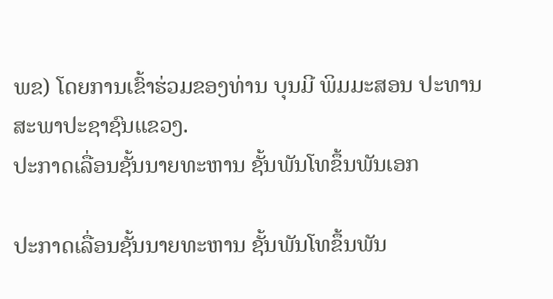ພຂ) ໂດຍການເຂົ້າຮ່ວມຂອງທ່ານ ບຸນມີ ພິມມະສອນ ປະທານສະພາປະຊາຊົນແຂວງ.
ປະກາດເລື່ອນຊັ້ນນາຍທະຫານ ຊັ້ນພັນໂທຂຶ້ນພັນເອກ

ປະກາດເລື່ອນຊັ້ນນາຍທະຫານ ຊັ້ນພັນໂທຂຶ້ນພັນ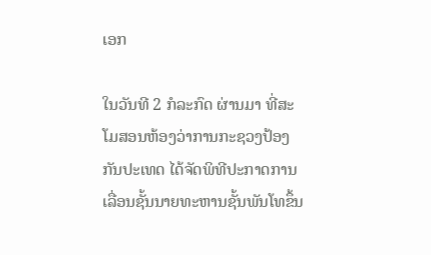ເອກ

ໃນວັນທີ 2 ກໍລະກົດ ຜ່ານມາ ທີ່ສະໂມສອນຫ້ອງວ່າການກະຊວງປ້ອງກັນປະເທດ ໄດ້ຈັດພິທີປະກາດການເລື່ອນຊັ້ນນາຍທະຫານຊັ້ນພັນໂທຂຶ້ນ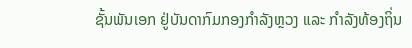ຊັ້ນພັນເອກ ຢູ່ບັນດາກົມກອງກໍາລັງຫຼວງ ແລະ ກໍາລັງທ້ອງຖິ່ນ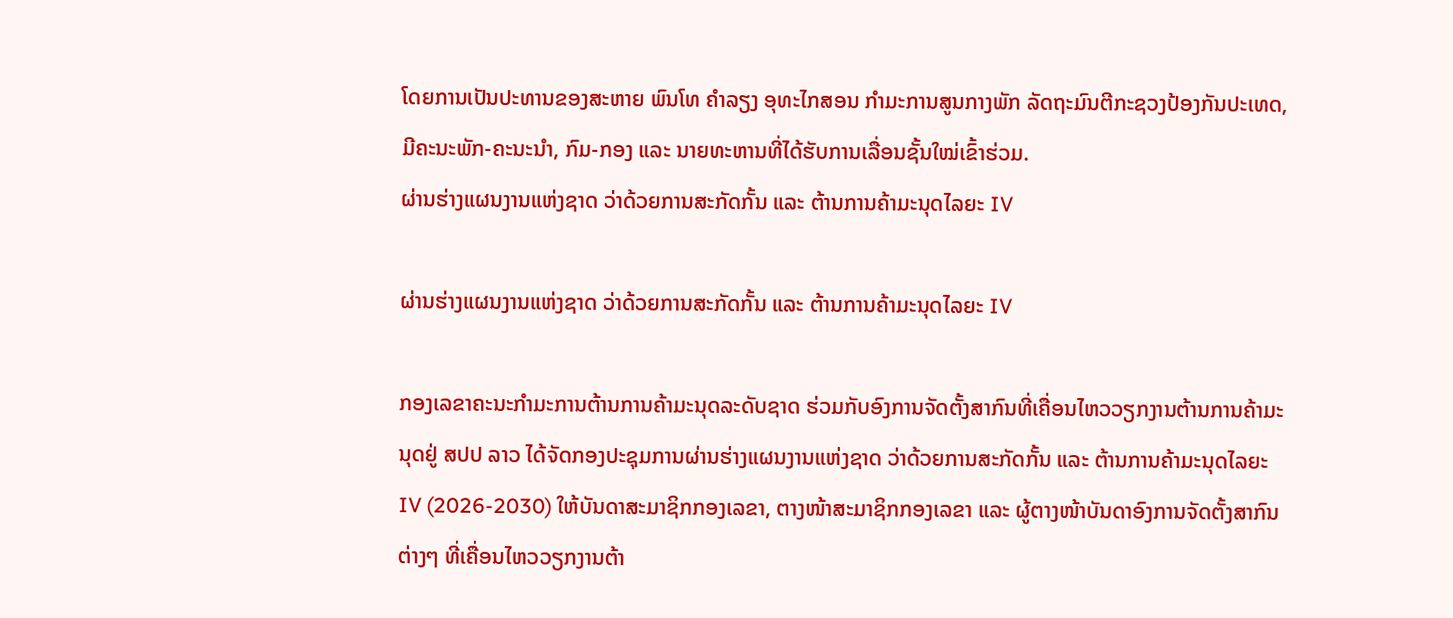ໂດຍການເປັນປະທານຂອງສະຫາຍ ພົນໂທ ຄໍາລຽງ ອຸທະໄກສອນ ກຳມະການສູນກາງພັກ ລັດຖະມົນຕີກະຊວງປ້ອງກັນປະເທດ, ມີຄະນະພັກ-ຄະນະນໍາ, ກົມ-ກອງ ແລະ ນາຍທະຫານທີ່ໄດ້ຮັບການເລື່ອນຊັ້ນໃໝ່ເຂົ້າຮ່ວມ.
ຜ່ານຮ່າງແຜນງານແຫ່ງຊາດ ວ່າດ້ວຍການສະກັດກັ້ນ ແລະ ຕ້ານການຄ້າມະນຸດໄລຍະ IV

ຜ່ານຮ່າງແຜນງານແຫ່ງຊາດ ວ່າດ້ວຍການສະກັດກັ້ນ ແລະ ຕ້ານການຄ້າມະນຸດໄລຍະ IV

ກອງເລຂາຄະນະກໍາມະການຕ້ານການຄ້າມະນຸດລະດັບຊາດ ຮ່ວມກັບອົງການຈັດຕັ້ງສາກົນທີ່ເຄື່ອນໄຫວວຽກງານຕ້ານການຄ້າມະນຸດຢູ່ ສປປ ລາວ ໄດ້ຈັດກອງປະຊຸມການຜ່ານຮ່າງແຜນງານແຫ່ງຊາດ ວ່າດ້ວຍການສະກັດກັ້ນ ແລະ ຕ້ານການຄ້າມະນຸດໄລຍະ IV (2026-2030) ໃຫ້ບັນດາສະມາຊິກກອງເລຂາ, ຕາງໜ້າສະມາຊິກກອງເລຂາ ແລະ ຜູ້ຕາງໜ້າບັນດາອົງການຈັດຕັ້ງສາກົນຕ່າງໆ ທີ່ເຄື່ອນໄຫວວຽກງານຕ້າ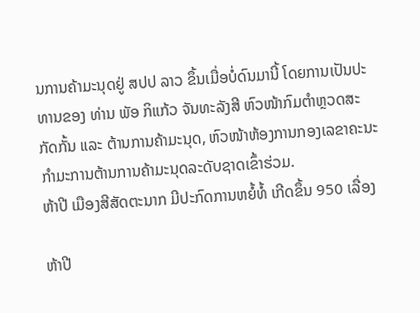ນການຄ້າມະນຸດຢູ່ ສປປ ລາວ ຂຶ້ນເມື່ອບໍ່ດົນມານີ້ ໂດຍການເປັນປະທານຂອງ ທ່ານ ພັອ ກິແກ້ວ ຈັນທະລັງສີ ຫົວໜ້າກົມຕຳຫຼວດສະກັດກັ້ນ ແລະ ຕ້ານການຄ້າມະນຸດ, ຫົວໜ້າຫ້ອງການກອງເລຂາຄະນະກໍາມະການຕ້ານການຄ້າມະນຸດລະດັບຊາດເຂົ້າຮ່ວມ.
ຫ້າປີ ເມືອງສີສັດຕະນາກ ມີປະກົດການຫຍໍ້ທໍ້ ເກີດຂຶ້ນ 950 ເລື່ອງ

ຫ້າປີ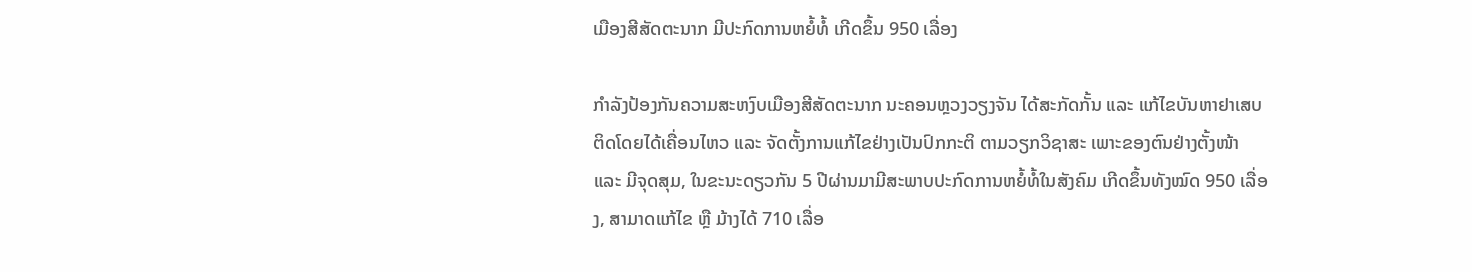ເມືອງສີສັດຕະນາກ ມີປະກົດການຫຍໍ້ທໍ້ ເກີດຂຶ້ນ 950 ເລື່ອງ

ກຳລັງປ້ອງກັນຄວາມສະຫງົບເມືອງສີສັດຕະນາກ ນະຄອນຫຼວງວຽງຈັນ ໄດ້ສະກັດກັ້ນ ແລະ ແກ້ໄຂບັນຫາຢາເສບຕິດໂດຍໄດ້ເຄື່ອນໄຫວ ແລະ ຈັດຕັ້ງການແກ້ໄຂຢ່າງເປັນປົກກະຕິ ຕາມວຽກວິຊາສະ ເພາະຂອງຕົນຢ່າງຕັ້ງໜ້າ ແລະ ມີຈຸດສຸມ, ໃນຂະນະດຽວກັນ 5 ປີຜ່ານມາມີສະພາບປະກົດການຫຍໍ້ທໍ້ໃນສັງຄົມ ເກີດຂຶ້ນທັງໝົດ 950 ເລື່ອງ, ສາມາດແກ້ໄຂ ຫຼື ມ້າງໄດ້ 710 ເລື່ອ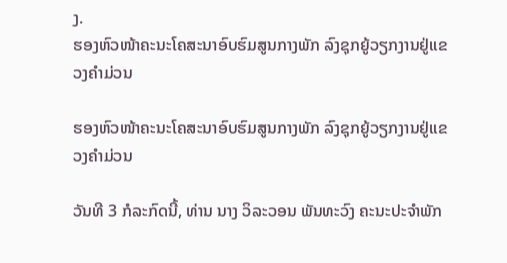ງ.
ຮອງຫົວໜ້າຄະນະໂຄສະນາອົບຮົມສູນກາງພັກ ລົງຊຸກຍູ້ວຽກງານຢູ່ແຂວງຄຳມ່ວນ

ຮອງຫົວໜ້າຄະນະໂຄສະນາອົບຮົມສູນກາງພັກ ລົງຊຸກຍູ້ວຽກງານຢູ່ແຂວງຄຳມ່ວນ

ວັນທີ 3 ກໍລະກົດນີ້, ທ່ານ ນາງ ວິລະວອນ ພັນທະວົງ ຄະນະປະຈຳພັກ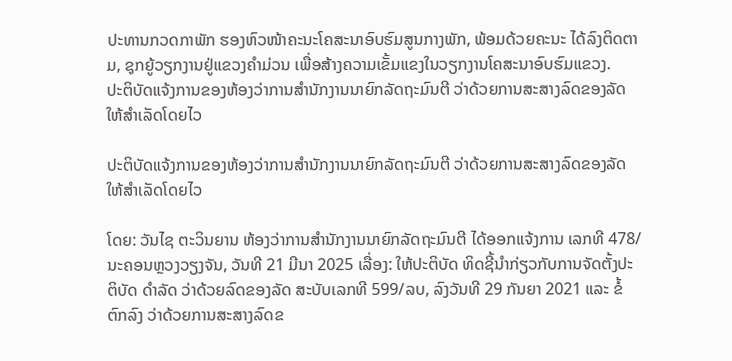ປະທານກວດກາພັກ ຮອງຫົວໜ້າຄະນະໂຄສະນາອົບຮົມສູນກາງພັກ, ພ້ອມດ້ວຍຄະນະ ໄດ້ລົງຕິດຕາມ, ຊຸກຍູ້ວຽກງານຢູ່ແຂວງຄໍາມ່ວນ ເພື່ອສ້າງຄວາມເຂັ້ມແຂງໃນວຽກງານໂຄສະນາອົບຮົມແຂວງ.
ປະຕິບັດແຈ້ງການຂອງຫ້ອງວ່າການສໍານັກງານນາຍົກລັດຖະມົນຕີ ວ່າດ້ວຍການສະສາງລົດຂອງລັດ ໃຫ້ສໍາເລັດໂດຍໄວ

ປະຕິບັດແຈ້ງການຂອງຫ້ອງວ່າການສໍານັກງານນາຍົກລັດຖະມົນຕີ ວ່າດ້ວຍການສະສາງລົດຂອງລັດ ໃຫ້ສໍາເລັດໂດຍໄວ

ໂດຍ: ວັນໄຊ ຕະວິນຍານ ຫ້ອງວ່າການສໍານັກງານນາຍົກລັດຖະມົນຕີ ໄດ້ອອກແຈ້ງການ ເລກທີ 478/ນະຄອນຫຼວງວຽງຈັນ, ວັນທີ 21 ມີນາ 2025 ເລື່ອງ: ໃຫ້ປະຕິບັດ ທິດຊີ້ນໍາກ່ຽວກັບການຈັດຕັ້ງປະຕິບັດ ດໍາລັດ ວ່າດ້ວຍລົດຂອງລັດ ສະບັບເລກທີ 599/ລບ, ລົງວັນທີ 29 ກັນຍາ 2021 ແລະ ຂໍ້ຕົກລົງ ວ່າດ້ວຍການສະສາງລົດຂ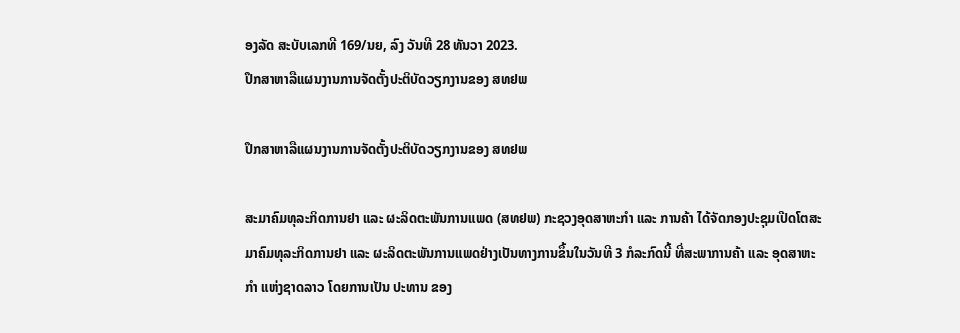ອງລັດ ສະບັບເລກທີ 169/ນຍ, ລົງ ວັນທີ 28 ທັນວາ 2023.
ປຶກສາຫາລືແຜນງານການຈັດຕັ້ງປະຕິບັດວຽກງານຂອງ ສທຢພ

ປຶກສາຫາລືແຜນງານການຈັດຕັ້ງປະຕິບັດວຽກງານຂອງ ສທຢພ

ສະມາຄົມທຸລະກິດການຢາ ແລະ ຜະລິດຕະພັນການແພດ (ສທຢພ) ກະຊວງອຸດສາຫະກຳ ແລະ ການຄ້າ ໄດ້ຈັດກອງປະຊຸມເປີດໂຕສະມາຄົມທຸລະກິດການຢາ ແລະ ຜະລິດຕະພັນການແພດຢ່າງເປັນທາງການຂຶ້ນໃນວັນທີ 3 ກໍລະກົດນີ້ ທີ່ສະພາການຄ້າ ແລະ ອຸດສາຫະກຳ ແຫ່ງຊາດລາວ ໂດຍການເປັນ ປະທານ ຂອງ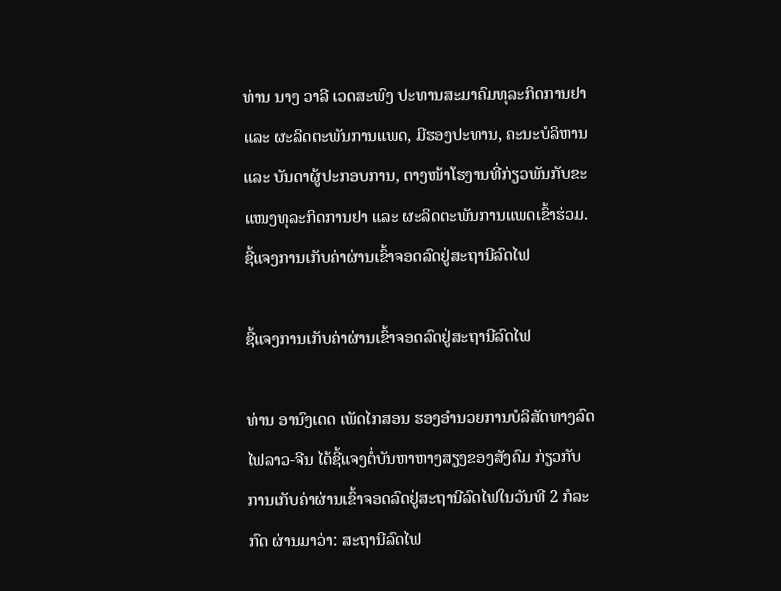ທ່ານ ນາງ ວາລີ ເວດສະພົງ ປະທານສະມາຄົມທຸລະກິດການຢາ ແລະ ຜະລິດຕະພັນການແພດ, ມີຮອງປະທານ, ຄະນະບໍລິຫານ ແລະ ບັນດາຜູ້ປະກອບການ, ຕາງໜ້າໂຮງານທີ່ກ່ຽວພັນກັບຂະແໜງທຸລະກິດການຢາ ແລະ ຜະລິດຕະພັນການແພດເຂົ້າຮ່ວມ.
ຊີ້ແຈງການເກັບຄ່າຜ່ານເຂົ້າຈອດລົດຢູ່ສະຖານີລົດໄຟ

ຊີ້ແຈງການເກັບຄ່າຜ່ານເຂົ້າຈອດລົດຢູ່ສະຖານີລົດໄຟ

ທ່ານ ອານົງເດດ ເພັດໄກສອນ ຮອງອໍານວຍການບໍລິສັດທາງລົດໄຟລາວ-ຈີນ ໄດ້ຊີ້ແຈງຕໍ່ບັນຫາຫາງສຽງຂອງສັງຄົມ ກ່ຽວກັບການເກັບຄ່າຜ່ານເຂົ້າຈອດລົດຢູ່ສະຖານີລົດໄຟໃນວັນທີ 2 ກໍລະກົດ ຜ່ານມາວ່າ: ສະຖານີລົດໄຟ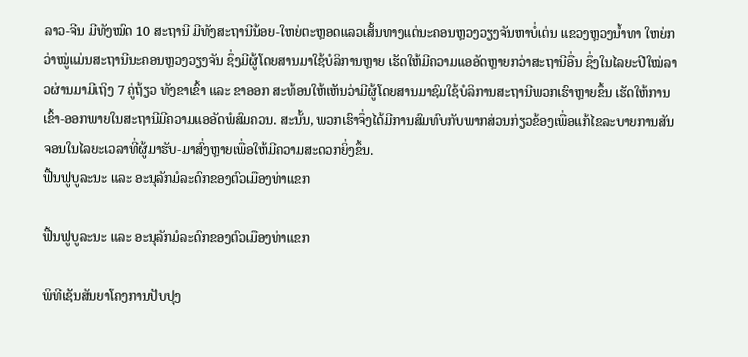ລາວ-ຈີນ ມີທັງໝົດ 10 ສະຖານີ ມີທັງສະຖານີນ້ອຍ-ໃຫຍ່ຕະຫຼອດແລວເສັ້ນທາງແຕ່ນະຄອນຫຼວງວຽງຈັນຫາບໍ່ເຕ່ນ ແຂວງຫຼວງນໍ້າທາ ໃຫຍ່ກວ່າໝູ່ແມ່ນສະຖານີນະຄອນຫຼວງວຽງຈັນ ຊຶ່ງມີຜູ້ໂດຍສານມາໃຊ້ບໍລິການຫຼາຍ ເຮັດໃຫ້ມີຄວາມແອອັດຫຼາຍກວ່າສະຖານີອື່ນ ຊຶ່ງໃນໄລຍະປີໃໝ່ລາວຜ່ານມາມີເຖິງ 7 ຄູ່ຖ້ຽວ ທັງຂາເຂົ້າ ແລະ ຂາອອກ ສະທ້ອນໃຫ້ເຫັນວ່າມີຜູ້ໂດຍສານມາຊົມໃຊ້ບໍລິການສະຖານີພວກເຮົາຫຼາຍຂຶ້ນ ເຮັດໃຫ້ການເຂົ້າ-ອອກພາຍໃນສະຖານີມີຄວາມແອອັດພໍສົມຄວນ. ສະນັ້ນ, ພວກເຮົາຈຶ່ງໄດ້ມີການສົມທົບກັບພາກສ່ວນກ່ຽວຂ້ອງເພື່ອແກ້ໄຂລະບາຍການສັນ ຈອນໃນໄລຍະເວລາທີ່ຜູ້ມາຮັບ-ມາສົ່ງຫຼາຍເພື່ອໃຫ້ມີຄວາມສະດວກຍິ່ງຂຶ້ນ.
ຟື້ນຟູບູລະນະ ແລະ ອະນຸລັກມໍລະດົກຂອງຕົວເມືອງທ່າແຂກ

ຟື້ນຟູບູລະນະ ແລະ ອະນຸລັກມໍລະດົກຂອງຕົວເມືອງທ່າແຂກ

ພິທີເຊັນສັນຍາໂຄງການປັບປຸງ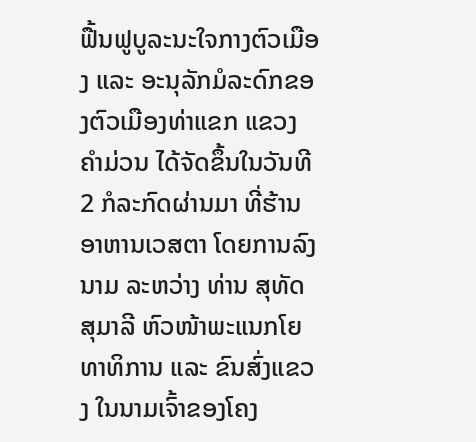ຟື້ນຟູບູລະນະໃຈກາງຕົວເມືອງ ແລະ ອະນຸລັກມໍລະດົກຂອງຕົວເມືອງທ່າແຂກ ແຂວງຄໍາມ່ວນ ໄດ້ຈັດຂຶ້ນໃນວັນທີ 2 ກໍລະກົດຜ່ານມາ ທີ່ຮ້ານອາຫານເວສຕາ ໂດຍການລົງນາມ ລະຫວ່າງ ທ່ານ ສຸທັດ ສຸມາລີ ຫົວໜ້າພະແນກໂຍທາທິການ ແລະ ຂົນສົ່ງແຂວງ ໃນນາມເຈົ້າຂອງໂຄງ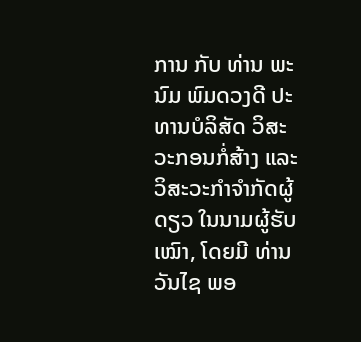ການ ກັບ ທ່ານ ພະນົມ ພົມດວງດີ ປະທານບໍລິສັດ ວິສະວະກອນກໍ່ສ້າງ ແລະ ວິສະວະກຳຈໍາກັດຜູ້ດຽວ ໃນນາມຜູ້ຮັບເໝົາ, ໂດຍມີ ທ່ານ ວັນໄຊ ພອ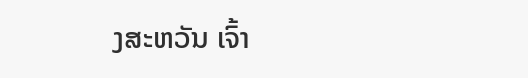ງສະຫວັນ ເຈົ້າ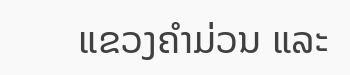ແຂວງຄໍາມ່ວນ ແລະ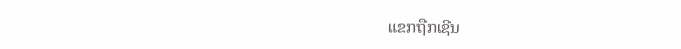ແຂກຖືກເຊີນ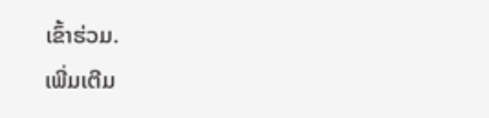ເຂົ້າຮ່ວມ.
ເພີ່ມເຕີມ